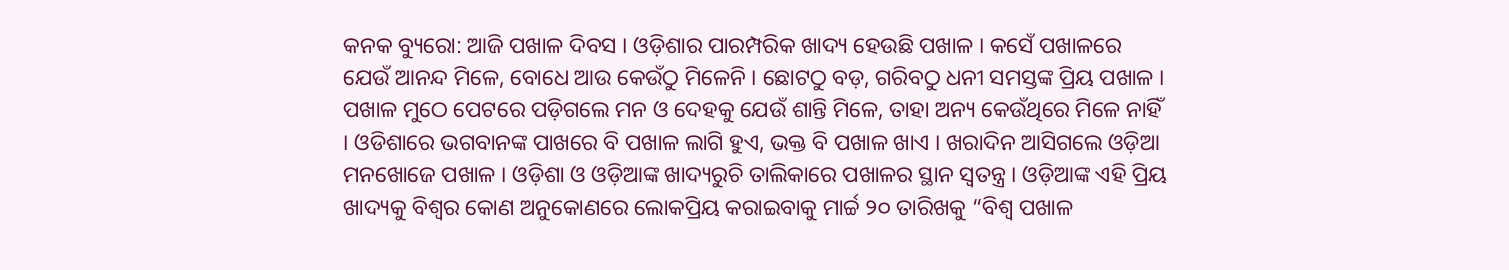କନକ ବ୍ୟୁରୋ: ଆଜି ପଖାଳ ଦିବସ । ଓଡ଼ିଶାର ପାରମ୍ପରିକ ଖାଦ୍ୟ ହେଉଛି ପଖାଳ । କସେଁ ପଖାଳରେ ଯେଉଁ ଆନନ୍ଦ ମିଳେ, ବୋଧେ ଆଉ କେଉଁଠୁ ମିଳେନି । ଛୋଟଠୁ ବଡ଼, ଗରିବଠୁ ଧନୀ ସମସ୍ତଙ୍କ ପ୍ରିୟ ପଖାଳ । ପଖାଳ ମୁଠେ ପେଟରେ ପଡ଼ିଗଲେ ମନ ଓ ଦେହକୁ ଯେଉଁ ଶାନ୍ତି ମିଳେ, ତାହା ଅନ୍ୟ କେଉଁଥିରେ ମିଳେ ନାହିଁ । ଓଡିଶାରେ ଭଗବାନଙ୍କ ପାଖରେ ବି ପଖାଳ ଲାଗି ହୁଏ, ଭକ୍ତ ବି ପଖାଳ ଖାଏ । ଖରାଦିନ ଆସିଗଲେ ଓଡ଼ିଆ ମନଖୋଜେ ପଖାଳ । ଓଡ଼ିଶା ଓ ଓଡ଼ିଆଙ୍କ ଖାଦ୍ୟରୁଚି ତାଲିକାରେ ପଖାଳର ସ୍ଥାନ ସ୍ୱତନ୍ତ୍ର । ଓଡ଼ିଆଙ୍କ ଏହି ପ୍ରିୟ ଖାଦ୍ୟକୁ ବିଶ୍ୱର କୋଣ ଅନୁକୋଣରେ ଲୋକପ୍ରିୟ କରାଇବାକୁ ମାର୍ଚ୍ଚ ୨୦ ତାରିଖକୁ “ବିଶ୍ୱ ପଖାଳ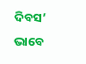ଦିବସ’ ଭାବେ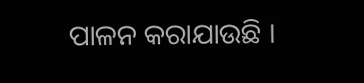ପାଳନ କରାଯାଉଛି ।